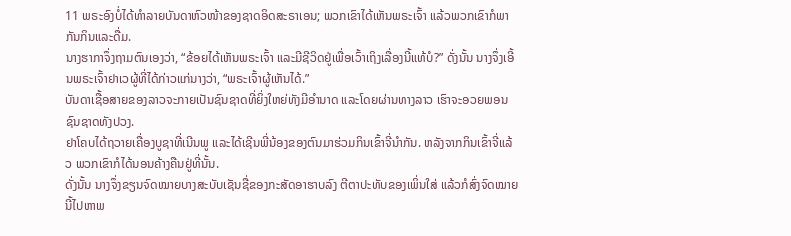11 ພຣະອົງບໍ່ໄດ້ທຳລາຍບັນດາຫົວໜ້າຂອງຊາດອິດສະຣາເອນ; ພວກເຂົາໄດ້ເຫັນພຣະເຈົ້າ ແລ້ວພວກເຂົາກໍພາກັນກິນແລະດື່ມ.
ນາງຮາກາຈຶ່ງຖາມຕົນເອງວ່າ, “ຂ້ອຍໄດ້ເຫັນພຣະເຈົ້າ ແລະມີຊີວິດຢູ່ເພື່ອເວົ້າເຖິງເລື່ອງນີ້ແທ້ບໍ?” ດັ່ງນັ້ນ ນາງຈຶ່ງເອີ້ນພຣະເຈົ້າຢາເວຜູ້ທີ່ໄດ້ກ່າວແກ່ນາງວ່າ, “ພຣະເຈົ້າຜູ້ເຫັນໄດ້.”
ບັນດາເຊື້ອສາຍຂອງລາວຈະກາຍເປັນຊົນຊາດທີ່ຍິ່ງໃຫຍ່ທັງມີອຳນາດ ແລະໂດຍຜ່ານທາງລາວ ເຮົາຈະອວຍພອນຊົນຊາດທັງປວງ.
ຢາໂຄບໄດ້ຖວາຍເຄື່ອງບູຊາທີ່ເນີນພູ ແລະໄດ້ເຊີນພີ່ນ້ອງຂອງຕົນມາຮ່ວມກິນເຂົ້າຈີ່ນຳກັນ. ຫລັງຈາກກິນເຂົ້າຈີ່ແລ້ວ ພວກເຂົາກໍໄດ້ນອນຄ້າງຄືນຢູ່ທີ່ນັ້ນ.
ດັ່ງນັ້ນ ນາງຈຶ່ງຂຽນຈົດໝາຍບາງສະບັບເຊັນຊື່ຂອງກະສັດອາຮາບລົງ ຕີຕາປະທັບຂອງເພິ່ນໃສ່ ແລ້ວກໍສົ່ງຈົດໝາຍນີ້ໄປຫາພ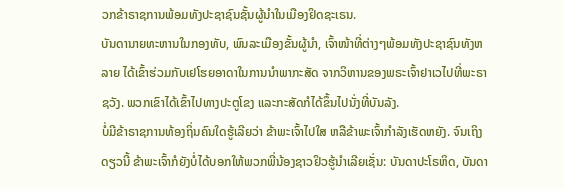ວກຂ້າຣາຊການພ້ອມທັງປະຊາຊົນຊັ້ນຜູ້ນຳໃນເມືອງຢິດຊະເຣນ.
ບັນດານາຍທະຫານໃນກອງທັບ, ພົນລະເມືອງຂັ້ນຜູ້ນຳ, ເຈົ້າໜ້າທີ່ຕ່າງໆພ້ອມທັງປະຊາຊົນທັງຫລາຍ ໄດ້ເຂົ້າຮ່ວມກັບເຢໂຮຍອາດາໃນການນຳພາກະສັດ ຈາກວິຫານຂອງພຣະເຈົ້າຢາເວໄປທີ່ພະຣາຊວັງ. ພວກເຂົາໄດ້ເຂົ້າໄປທາງປະຕູໂຂງ ແລະກະສັດກໍໄດ້ຂຶ້ນໄປນັ່ງທີ່ບັນລັງ.
ບໍ່ມີຂ້າຣາຊການທ້ອງຖິ່ນຄົນໃດຮູ້ເລີຍວ່າ ຂ້າພະເຈົ້າໄປໃສ ຫລືຂ້າພະເຈົ້າກຳລັງເຮັດຫຍັງ. ຈົນເຖິງດຽວນີ້ ຂ້າພະເຈົ້າກໍຍັງບໍ່ໄດ້ບອກໃຫ້ພວກພີ່ນ້ອງຊາວຢິວຮູ້ນຳເລີຍເຊັ່ນ: ບັນດາປະໂຣຫິດ, ບັນດາ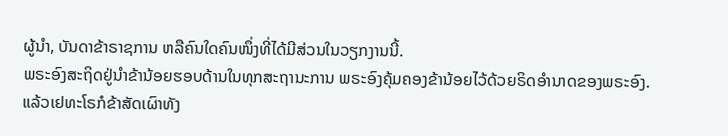ຜູ້ນຳ, ບັນດາຂ້າຣາຊການ ຫລືຄົນໃດຄົນໜຶ່ງທີ່ໄດ້ມີສ່ວນໃນວຽກງານນີ້.
ພຣະອົງສະຖິດຢູ່ນຳຂ້ານ້ອຍຮອບດ້ານໃນທຸກສະຖານະການ ພຣະອົງຄຸ້ມຄອງຂ້ານ້ອຍໄວ້ດ້ວຍຣິດອຳນາດຂອງພຣະອົງ.
ແລ້ວເຢທະໂຣກໍຂ້າສັດເຜົາທັງ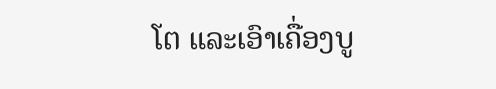ໂຕ ແລະເອົາເຄື່ອງບູ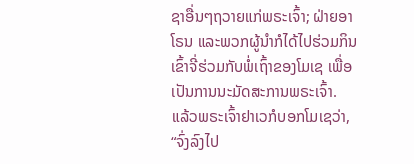ຊາອື່ນໆຖວາຍແກ່ພຣະເຈົ້າ; ຝ່າຍອາໂຣນ ແລະພວກຜູ້ນຳກໍໄດ້ໄປຮ່ວມກິນເຂົ້າຈີ່ຮ່ວມກັບພໍ່ເຖົ້າຂອງໂມເຊ ເພື່ອເປັນການນະມັດສະການພຣະເຈົ້າ.
ແລ້ວພຣະເຈົ້າຢາເວກໍບອກໂມເຊວ່າ, “ຈົ່ງລົງໄປ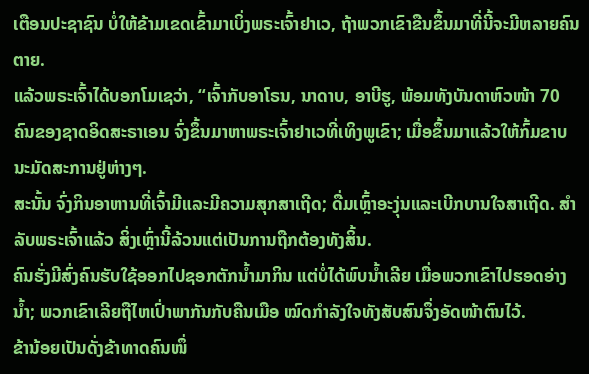ເຕືອນປະຊາຊົນ ບໍ່ໃຫ້ຂ້າມເຂດເຂົ້າມາເບິ່ງພຣະເຈົ້າຢາເວ, ຖ້າພວກເຂົາຂືນຂຶ້ນມາທີ່ນີ້ຈະມີຫລາຍຄົນຕາຍ.
ແລ້ວພຣະເຈົ້າໄດ້ບອກໂມເຊວ່າ, “ເຈົ້າກັບອາໂຣນ, ນາດາບ, ອາບີຮູ, ພ້ອມທັງບັນດາຫົວໜ້າ 70 ຄົນຂອງຊາດອິດສະຣາເອນ ຈົ່ງຂຶ້ນມາຫາພຣະເຈົ້າຢາເວທີ່ເທິງພູເຂົາ; ເມື່ອຂຶ້ນມາແລ້ວໃຫ້ກົ້ມຂາບນະມັດສະການຢູ່ຫ່າງໆ.
ສະນັ້ນ ຈົ່ງກິນອາຫານທີ່ເຈົ້າມີແລະມີຄວາມສຸກສາເຖີດ; ດື່ມເຫຼົ້າອະງຸ່ນແລະເບີກບານໃຈສາເຖີດ. ສຳລັບພຣະເຈົ້າແລ້ວ ສິ່ງເຫຼົ່ານີ້ລ້ວນແຕ່ເປັນການຖືກຕ້ອງທັງສິ້ນ.
ຄົນຮັ່ງມີສົ່ງຄົນຮັບໃຊ້ອອກໄປຊອກຕັກນໍ້າມາກິນ ແຕ່ບໍ່ໄດ້ພົບນໍ້າເລີຍ ເມື່ອພວກເຂົາໄປຮອດອ່າງນໍ້າ; ພວກເຂົາເລີຍຖືໄຫເປົ່າພາກັນກັບຄືນເມືອ ໝົດກຳລັງໃຈທັງສັບສົນຈຶ່ງອັດໜ້າຕົນໄວ້.
ຂ້ານ້ອຍເປັນດັ່ງຂ້າທາດຄົນໜຶ່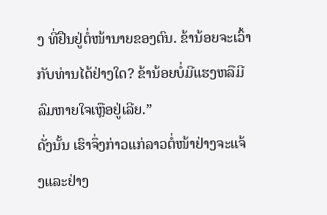ງ ທີ່ຢືນຢູ່ຕໍ່ໜ້ານາຍຂອງຕົນ. ຂ້ານ້ອຍຈະເວົ້າກັບທ່ານໄດ້ຢ່າງໃດ? ຂ້ານ້ອຍບໍ່ມີແຮງຫລືມີລົມຫາຍໃຈເຫຼືອຢູ່ເລີຍ.”
ດັ່ງນັ້ນ ເຮົາຈຶ່ງກ່າວແກ່ລາວຕໍ່ໜ້າຢ່າງຈະແຈ້ງແລະຢ່າງ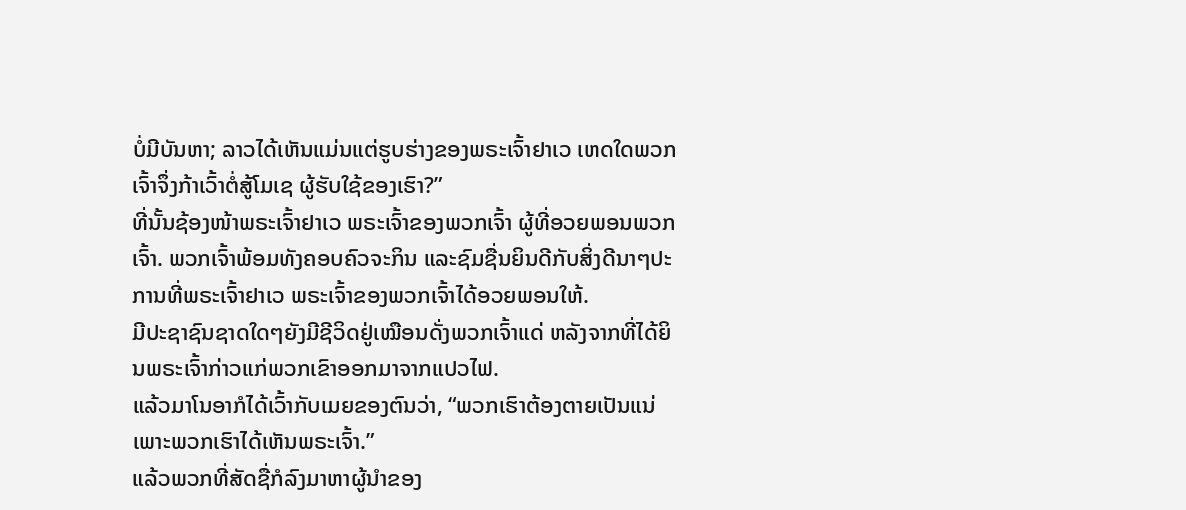ບໍ່ມີບັນຫາ; ລາວໄດ້ເຫັນແມ່ນແຕ່ຮູບຮ່າງຂອງພຣະເຈົ້າຢາເວ ເຫດໃດພວກເຈົ້າຈຶ່ງກ້າເວົ້າຕໍ່ສູ້ໂມເຊ ຜູ້ຮັບໃຊ້ຂອງເຮົາ?”
ທີ່ນັ້ນຊ້ອງໜ້າພຣະເຈົ້າຢາເວ ພຣະເຈົ້າຂອງພວກເຈົ້າ ຜູ້ທີ່ອວຍພອນພວກເຈົ້າ. ພວກເຈົ້າພ້ອມທັງຄອບຄົວຈະກິນ ແລະຊົມຊື່ນຍິນດີກັບສິ່ງດີນາໆປະການທີ່ພຣະເຈົ້າຢາເວ ພຣະເຈົ້າຂອງພວກເຈົ້າໄດ້ອວຍພອນໃຫ້.
ມີປະຊາຊົນຊາດໃດໆຍັງມີຊີວິດຢູ່ເໝືອນດັ່ງພວກເຈົ້າແດ່ ຫລັງຈາກທີ່ໄດ້ຍິນພຣະເຈົ້າກ່າວແກ່ພວກເຂົາອອກມາຈາກແປວໄຟ.
ແລ້ວມາໂນອາກໍໄດ້ເວົ້າກັບເມຍຂອງຕົນວ່າ, “ພວກເຮົາຕ້ອງຕາຍເປັນແນ່ ເພາະພວກເຮົາໄດ້ເຫັນພຣະເຈົ້າ.”
ແລ້ວພວກທີ່ສັດຊື່ກໍລົງມາຫາຜູ້ນຳຂອງ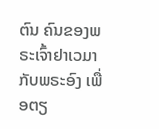ຕົນ ຄົນຂອງພຣະເຈົ້າຢາເວມາກັບພຣະອົງ ເພື່ອຕຽ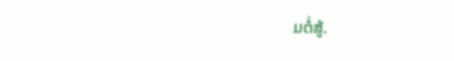ມຕໍ່ສູ້.